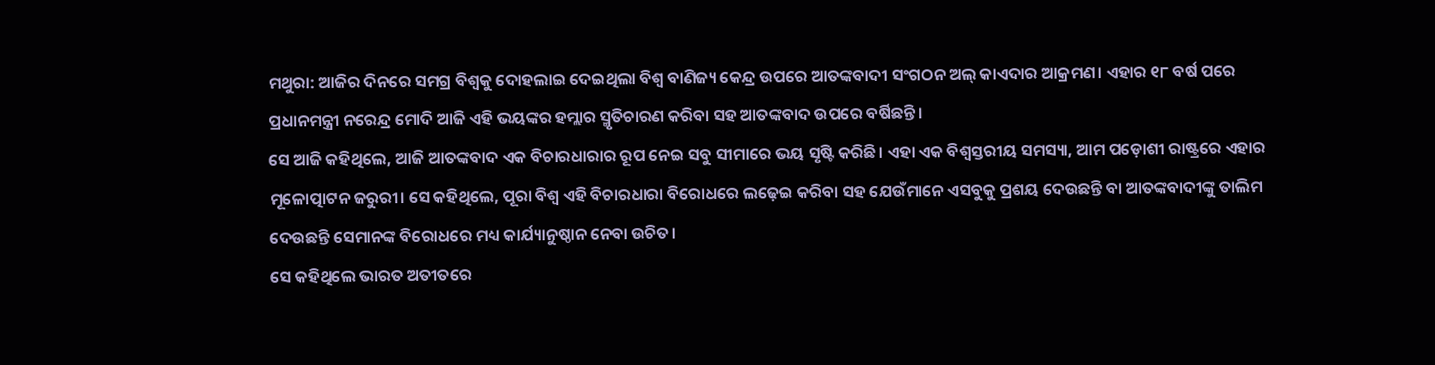ମଥୁରା: ଆଜିର ଦିନରେ ସମଗ୍ର ବିଶ୍ୱକୁ ଦୋହଲାଇ ଦେଇଥିଲା ବିଶ୍ୱ ବାଣିଜ୍ୟ କେନ୍ଦ୍ର ଉପରେ ଆତଙ୍କବାଦୀ ସଂଗଠନ ଅଲ୍ କାଏଦାର ଆକ୍ରମଣ। ଏହାର ୧୮ ବର୍ଷ ପରେ ପ୍ରଧାନମନ୍ତ୍ରୀ ନରେନ୍ଦ୍ର ମୋଦି ଆଜି ଏହି ଭୟଙ୍କର ହମ୍ଲାର ସ୍ମୃତିଚାରଣ କରିବା ସହ ଆତଙ୍କବାଦ ଉପରେ ବର୍ଷିଛନ୍ତି।
ସେ ଆଜି କହିଥିଲେ, ଆଜି ଆତଙ୍କବାଦ ଏକ ବିଚାରଧାରାର ରୂପ ନେଇ ସବୁ ସୀମାରେ ଭୟ ସୃଷ୍ଟି କରିଛି। ଏହା ଏକ ବିଶ୍ୱସ୍ତରୀୟ ସମସ୍ୟା, ଆମ ପଡ଼ୋଶୀ ରାଷ୍ଟ୍ରରେ ଏହାର ମୂଳୋତ୍ପାଟନ ଜରୁରୀ। ସେ କହିଥିଲେ, ପୂରା ବିଶ୍ୱ ଏହି ବିଚାରଧାରା ବିରୋଧରେ ଲଢ଼େଇ କରିବା ସହ ଯେଉଁମାନେ ଏସବୁକୁ ପ୍ରଶୟ ଦେଉଛନ୍ତି ବା ଆତଙ୍କବାଦୀଙ୍କୁ ତାଲିମ ଦେଉଛନ୍ତି ସେମାନଙ୍କ ବିରୋଧରେ ମଧ୍ୟ କାର୍ଯ୍ୟାନୁଷ୍ଠାନ ନେବା ଉଚିତ।
ସେ କହିଥିଲେ ଭାରତ ଅତୀତରେ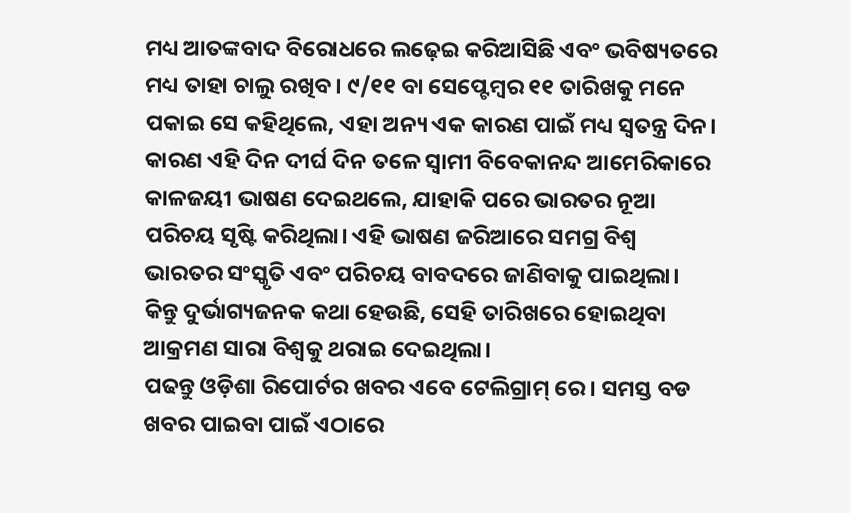ମଧ୍ୟ ଆତଙ୍କବାଦ ବିରୋଧରେ ଲଢ଼େଇ କରିଆସିଛି ଏବଂ ଭବିଷ୍ୟତରେ ମଧ୍ୟ ତାହା ଚାଲୁ ରଖିବ। ୯/୧୧ ବା ସେପ୍ଟେମ୍ବର ୧୧ ତାରିଖକୁ ମନେ ପକାଇ ସେ କହିଥିଲେ, ଏହା ଅନ୍ୟ ଏକ କାରଣ ପାଇଁ ମଧ୍ୟ ସ୍ୱତନ୍ତ୍ର ଦିନ। କାରଣ ଏହି ଦିନ ଦୀର୍ଘ ଦିନ ତଳେ ସ୍ୱାମୀ ବିବେକାନନ୍ଦ ଆମେରିକାରେ କାଳଜୟୀ ଭାଷଣ ଦେଇଥଲେ, ଯାହାକି ପରେ ଭାରତର ନୂଆ ପରିଚୟ ସୃଷ୍ଟି କରିଥିଲା। ଏହି ଭାଷଣ ଜରିଆରେ ସମଗ୍ର ବିଶ୍ୱ ଭାରତର ସଂସ୍କୃତି ଏବଂ ପରିଚୟ ବାବଦରେ ଜାଣିବାକୁ ପାଇଥିଲା। କିନ୍ତୁ ଦୁର୍ଭାଗ୍ୟଜନକ କଥା ହେଉଛି, ସେହି ତାରିଖରେ ହୋଇଥିବା ଆକ୍ରମଣ ସାରା ବିଶ୍ୱକୁ ଥରାଇ ଦେଇଥିଲା।
ପଢନ୍ତୁ ଓଡ଼ିଶା ରିପୋର୍ଟର ଖବର ଏବେ ଟେଲିଗ୍ରାମ୍ ରେ। ସମସ୍ତ ବଡ ଖବର ପାଇବା ପାଇଁ ଏଠାରେ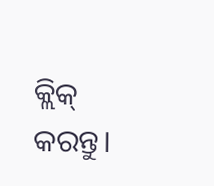କ୍ଲିକ୍ କରନ୍ତୁ।